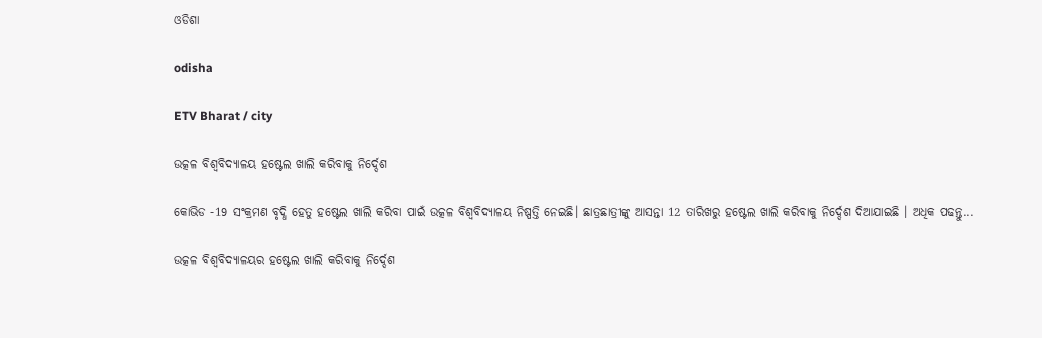ଓଡିଶା

odisha

ETV Bharat / city

ଉତ୍କଳ ବିଶ୍ଵବିଦ୍ୟାଳୟ ହଷ୍ଟେଲ ଖାଲି କରିବାକୁ ନିର୍ଦ୍ଦେଶ

କୋଭିଡ -19 ସଂକ୍ରମଣ ବୃଦ୍ଧି ହେତୁ ହଷ୍ଟେଲ ଖାଲି କରିବା ପାଇଁ ଉତ୍କଳ ବିଶ୍ଵବିଦ୍ୟାଳୟ ନିଷ୍ପତ୍ତି ନେଇଛି। ଛାତ୍ରଛାତ୍ରୀଙ୍କୁ ଆସନ୍ତା 12 ତାରିଖରୁ ହଷ୍ଟେଲ ଖାଲି କରିବାକୁ ନିର୍ଦ୍ଦେଶ ଦିଆଯାଇଛି । ଅଧିକ ପଢନ୍ତୁ...

ଉତ୍କଳ ବିଶ୍ଵବିଦ୍ୟାଳୟର ହଷ୍ଟେଲ ଖାଲି କରିବାକୁ ନିର୍ଦ୍ଦେଶ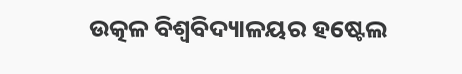ଉତ୍କଳ ବିଶ୍ଵବିଦ୍ୟାଳୟର ହଷ୍ଟେଲ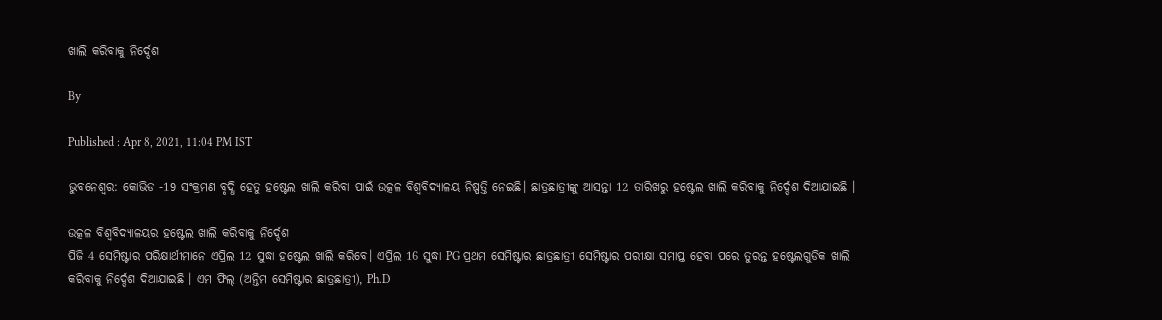ଖାଲି କରିବାକୁ ନିର୍ଦ୍ଦେଶ

By

Published : Apr 8, 2021, 11:04 PM IST

ଭୁବନେଶ୍ବର: କୋଭିଡ -19 ସଂକ୍ରମଣ ବୃଦ୍ଧି ହେତୁ ହଷ୍ଟେଲ ଖାଲି କରିବା ପାଇଁ ଉତ୍କଳ ବିଶ୍ଵବିଦ୍ୟାଳୟ ନିଷ୍ପତ୍ତି ନେଇଛି। ଛାତ୍ରଛାତ୍ରୀଙ୍କୁ ଆସନ୍ତା 12 ତାରିଖରୁ ହଷ୍ଟେଲ ଖାଲି କରିବାକୁ ନିର୍ଦ୍ଦେଶ ଦିଆଯାଇଛି ।

ଉତ୍କଳ ବିଶ୍ଵବିଦ୍ୟାଳୟର ହଷ୍ଟେଲ ଖାଲି କରିବାକୁ ନିର୍ଦ୍ଦେଶ
ପିଜି 4 ସେମିଷ୍ଟାର ପରିକ୍ଷାର୍ଥୀମାନେ ଏପ୍ରିଲ 12 ସୁଦ୍ଧା ହଷ୍ଟେଲ ଖାଲି କରିବେ। ଏପ୍ରିଲ 16 ସୁଦ୍ଧା PG ପ୍ରଥମ ସେମିଷ୍ଟାର ଛାତ୍ରଛାତ୍ରୀ ସେମିଷ୍ଟାର ପରୀକ୍ଷା ସମାପ୍ତ ହେବା ପରେ ତୁରନ୍ତ ହଷ୍ଟେଲଗୁଡିକ ଖାଲି କରିବାକୁ ନିର୍ଦ୍ଦେଶ ଦିଆଯାଇଛି । ଏମ ଫିଲ୍ (ଅନ୍ତିମ ସେମିଷ୍ଟାର ଛାତ୍ରଛାତ୍ରୀ), Ph.D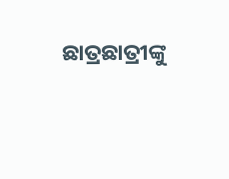ଛାତ୍ରଛାତ୍ରୀଙ୍କୁ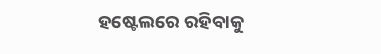ହଷ୍ଟେଲରେ ରହିବାକୁ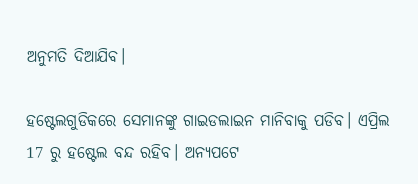ଅନୁମତି ଦିଆଯିବ।

ହଷ୍ଟେଲଗୁଡିକରେ ସେମାନଙ୍କୁ ଗାଇଡଲାଇନ ମାନିବାକୁ ପଡିବ। ଏପ୍ରିଲ 17 ରୁ ହଷ୍ଟେଲ ବନ୍ଦ ରହିବ। ଅନ୍ୟପଟେ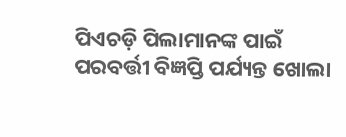ପିଏଚଡ଼ି ପିଲାମାନଙ୍କ ପାଇଁ ପରବର୍ତ୍ତୀ ବିଜ୍ଞପ୍ତି ପର୍ଯ୍ୟନ୍ତ ଖୋଲା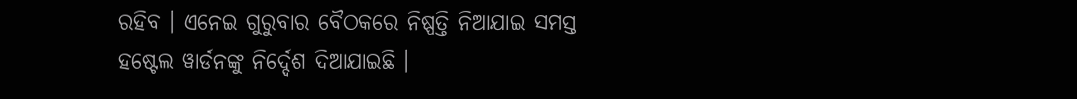ରହିବ । ଏନେଇ ଗୁରୁବାର ବୈଠକରେ ନିଷ୍ପତ୍ତି ନିଆଯାଇ ସମସ୍ତ ହଷ୍ଟେଲ ୱାର୍ଡନଙ୍କୁ ନିର୍ଦ୍ଦେଶ ଦିଆଯାଇଛି ।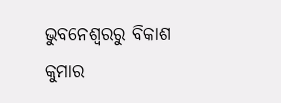ଭୁବନେଶ୍ବରରୁ ବିକାଶ କୁମାର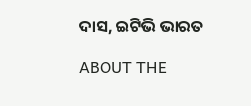ଦାସ, ଇଟିଭି ଭାରତ

ABOUT THE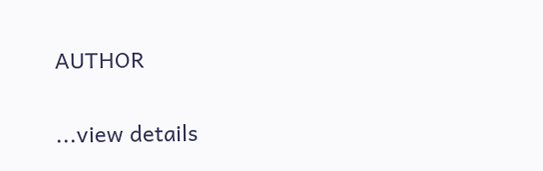AUTHOR

...view details